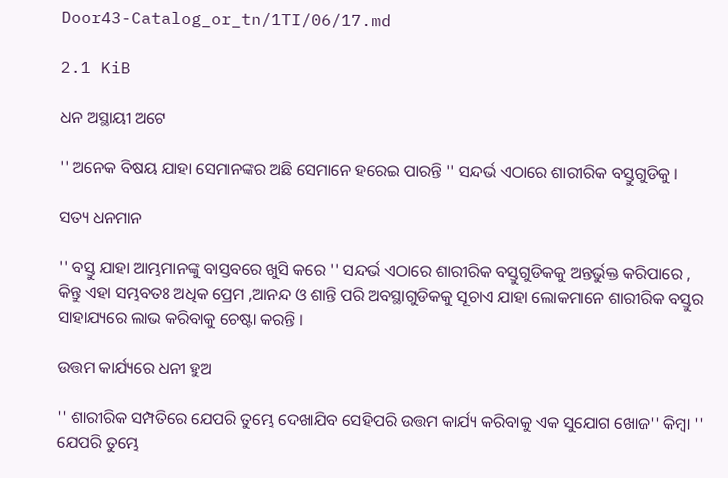Door43-Catalog_or_tn/1TI/06/17.md

2.1 KiB

ଧନ ଅସ୍ଥାୟୀ ଅଟେ

'' ଅନେକ ବିଷୟ ଯାହା ସେମାନଙ୍କର ଅଛି ସେମାନେ ହରେଇ ପାରନ୍ତି '' ସନ୍ଦର୍ଭ ଏଠାରେ ଶାରୀରିକ ବସ୍ତୁଗୁଡିକୁ ।

ସତ୍ୟ ଧନମାନ

'' ବସ୍ତୁ ଯାହା ଆମ୍ଭମାନଙ୍କୁ ବାସ୍ତବରେ ଖୁସି କରେ '' ସନ୍ଦର୍ଭ ଏଠାରେ ଶାରୀରିକ ବସ୍ତୁଗୁଡିକକୁ ଅନ୍ତର୍ଭୁକ୍ତ କରିପାରେ , କିନ୍ତୁ ଏହା ସମ୍ଭବତଃ ଅଧିକ ପ୍ରେମ ,ଆନନ୍ଦ ଓ ଶାନ୍ତି ପରି ଅବସ୍ଥାଗୁଡିକକୁ ସୂଚାଏ ଯାହା ଲୋକମାନେ ଶାରୀରିକ ବସ୍ତୁର ସାହାଯ୍ୟରେ ଲାଭ କରିବାକୁ ଚେଷ୍ଟା କରନ୍ତି ।

ଉତ୍ତମ କାର୍ଯ୍ୟରେ ଧନୀ ହୁଅ

'' ଶାରୀରିକ ସମ୍ପତିରେ ଯେପରି ତୁମ୍ଭେ ଦେଖାଯିବ ସେହିପରି ଉତ୍ତମ କାର୍ଯ୍ୟ କରିବାକୁ ଏକ ସୁଯୋଗ ଖୋଜ'' କିମ୍ବା '' ଯେପରି ତୁମ୍ଭେ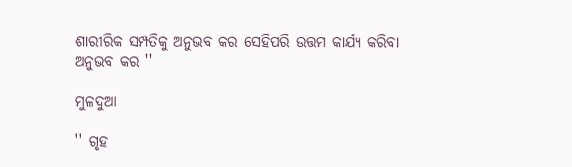ଶାରୀରିକ ସମ୍ପତିକୁ ଅନୁଭବ କର ସେହିପରି ଉତ୍ତମ କାର୍ଯ୍ୟ କରିବା ଅନୁଭବ କର ''

ମୁଳଦୁଆ

'' ଗୃହ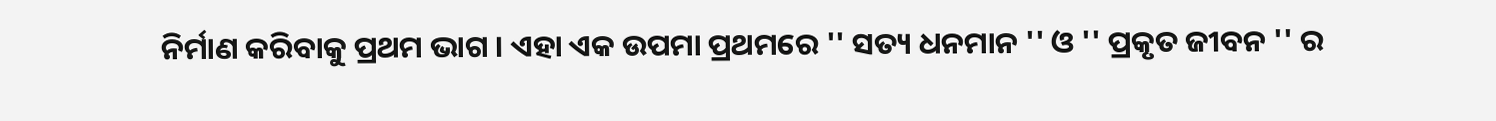ନିର୍ମାଣ କରିବାକୁ ପ୍ରଥମ ଭାଗ । ଏହା ଏକ ଉପମା ପ୍ରଥମରେ '' ସତ୍ୟ ଧନମାନ '' ଓ '' ପ୍ରକୃତ ଜୀବନ '' ର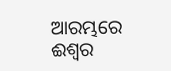ଆରମ୍ଭରେ ଈଶ୍ଵର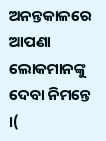ଅନନ୍ତକାଳରେ ଆପଣା ଲୋକମାନଙ୍କୁ ଦେବା ନିମନ୍ତେ ।(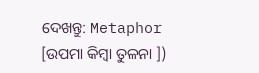ଦେଖନ୍ତୁ: Metaphor [ଉପମା କିମ୍ବା ତୁଳନା ])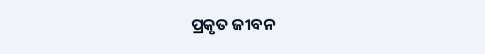ପ୍ରକୃତ ଜୀବନ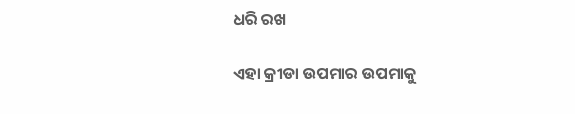ଧରି ରଖ

ଏହା କ୍ରୀଡା ଉପମାର ଉପମାକୁ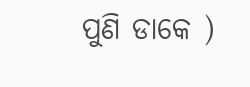ପୁଣି ଡାକେ )